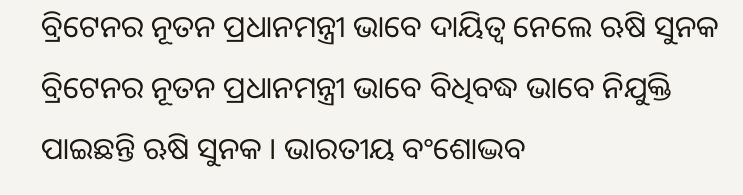ବ୍ରିଟେନର ନୂତନ ପ୍ରଧାନମନ୍ତ୍ରୀ ଭାବେ ଦାୟିତ୍ୱ ନେଲେ ଋଷି ସୁନକ
ବ୍ରିଟେନର ନୂତନ ପ୍ରଧାନମନ୍ତ୍ରୀ ଭାବେ ବିଧିବଦ୍ଧ ଭାବେ ନିଯୁକ୍ତି ପାଇଛନ୍ତି ଋଷି ସୁନକ । ଭାରତୀୟ ବଂଶୋଦ୍ଭବ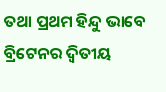ତଥା ପ୍ରଥମ ହିନ୍ଦୁ ଭାବେ ବ୍ରିଟେନର ଦ୍ୱିତୀୟ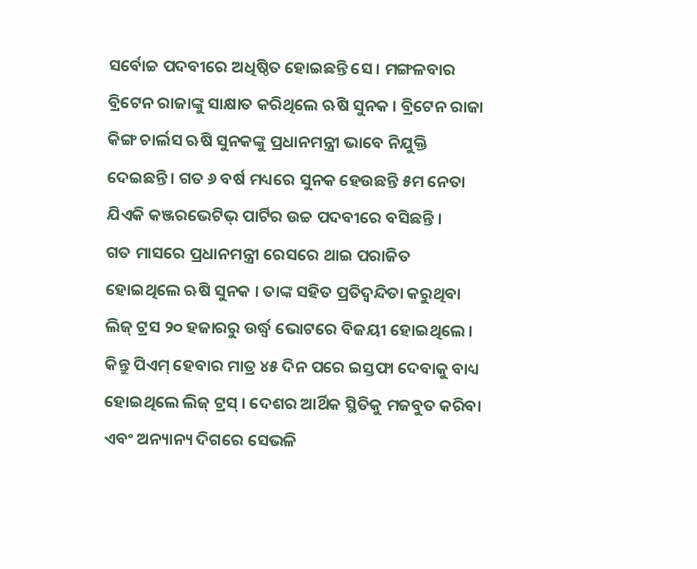ସର୍ବୋଚ୍ଚ ପଦବୀରେ ଅଧିଷ୍ଠିତ ହୋଇଛନ୍ତି ସେ । ମଙ୍ଗଳବାର ବ୍ରିଟେନ ରାଜାଙ୍କୁ ସାକ୍ଷାତ କରିଥିଲେ ଋଷି ସୁନକ । ବ୍ରିଟେନ ରାଜା କିଙ୍ଗ ଚାର୍ଲସ ଋଷି ସୁନକଙ୍କୁ ପ୍ରଧାନମନ୍ତ୍ରୀ ଭାବେ ନିଯୁକ୍ତି ଦେଇଛନ୍ତି । ଗତ ୬ ବର୍ଷ ମଧ୍ୟରେ ସୁନକ ହେଉଛନ୍ତି ୫ମ ନେତା ଯିଏକି କଞ୍ଜରଭେଟିଭ୍ ପାର୍ଟିର ଉଚ୍ଚ ପଦବୀରେ ବସିଛନ୍ତି ।
ଗତ ମାସରେ ପ୍ରଧାନମନ୍ତ୍ରୀ ରେସରେ ଥାଇ ପରାଜିତ ହୋଇଥିଲେ ଋଷି ସୁନକ । ତାଙ୍କ ସହିତ ପ୍ରତିଦ୍ୱନ୍ଦିତା କରୁଥିବା ଲିଜ୍ ଟ୍ରସ ୨୦ ହଜାରରୁ ଉର୍ଦ୍ଧ୍ୱ ଭୋଟରେ ବିଜୟୀ ହୋଇଥିଲେ । କିନ୍ତୁ ପିଏମ୍ ହେବାର ମାତ୍ର ୪୫ ଦିନ ପରେ ଇସ୍ତଫା ଦେବାକୁ ବାଧ୍ୟ ହୋଇଥିଲେ ଲିଜ୍ ଟ୍ରସ୍ । ଦେଶର ଆର୍ଥିକ ସ୍ଥିତିକୁ ମଜବୁତ କରିବା ଏବଂ ଅନ୍ୟାନ୍ୟ ଦିଗରେ ସେଭଳି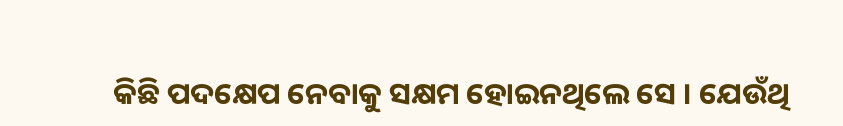କିଛି ପଦକ୍ଷେପ ନେବାକୁ ସକ୍ଷମ ହୋଇନଥିଲେ ସେ । ଯେଉଁଥି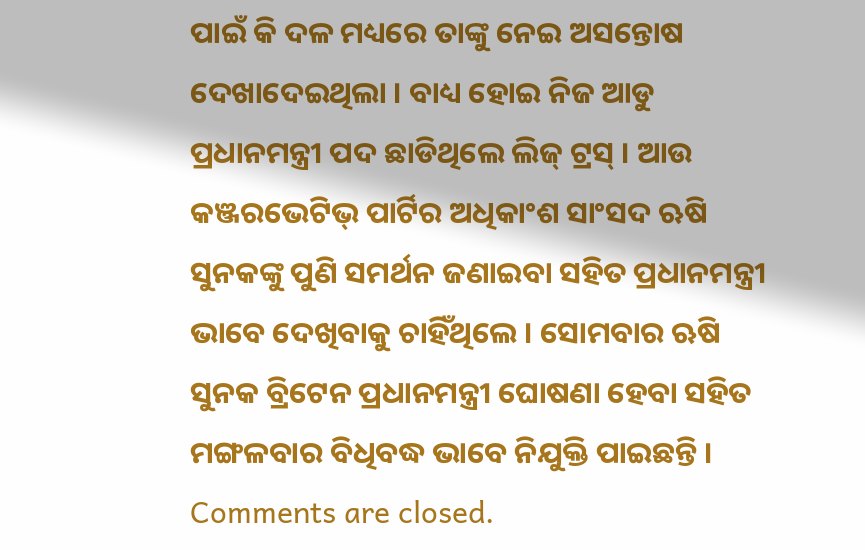ପାଇଁ କି ଦଳ ମଧ୍ୟରେ ତାଙ୍କୁ ନେଇ ଅସନ୍ତୋଷ ଦେଖାଦେଇଥିଲା । ବାଧ୍ୟ ହୋଇ ନିଜ ଆଡୁ ପ୍ରଧାନମନ୍ତ୍ରୀ ପଦ ଛାଡିଥିଲେ ଲିଜ୍ ଟ୍ରସ୍ । ଆଉ କଞ୍ଜରଭେଟିଭ୍ ପାର୍ଟିର ଅଧିକାଂଶ ସାଂସଦ ଋଷି ସୁନକଙ୍କୁ ପୁଣି ସମର୍ଥନ ଜଣାଇବା ସହିତ ପ୍ରଧାନମନ୍ତ୍ରୀ ଭାବେ ଦେଖିବାକୁ ଚାହିଁଥିଲେ । ସୋମବାର ଋଷି ସୁନକ ବ୍ରିଟେନ ପ୍ରଧାନମନ୍ତ୍ରୀ ଘୋଷଣା ହେବା ସହିତ ମଙ୍ଗଳବାର ବିଧିବଦ୍ଧ ଭାବେ ନିଯୁକ୍ତି ପାଇଛନ୍ତି ।
Comments are closed.